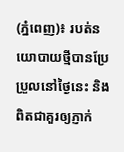(ភ្នំពេញ)៖ របត់នយោបាយថ្មីបានប្រែប្រួលនៅថ្ងៃនេះ និងពិតជាគួរឲ្យភ្ញាក់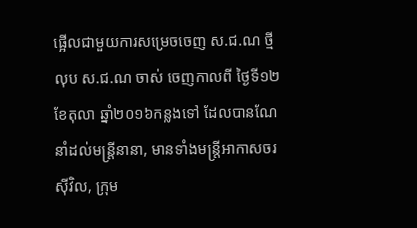ផ្អើលជាមួយការសម្រេចចេញ ស.ជ.ណ ថ្មី លុប ស.ជ.ណ ចាស់ ចេញកាលពី ថ្ងៃទី១២ ខែតុលា ឆ្នាំ២០១៦កន្លងទៅ ដែលបានណែនាំដល់មន្រ្តីនានា, មានទាំងមន្រ្តីអាកាសចរស៊ីវិល, ក្រុម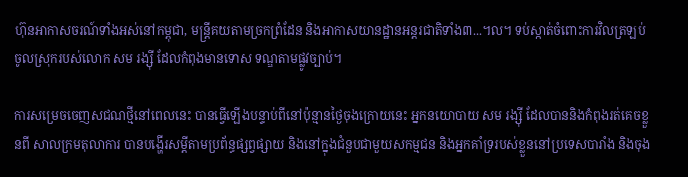ហ៊ុនអាកាសចរណ៍ទាំងអស់នៅកម្ពុជា, មន្រ្តីគយតាមច្រកព្រំដែន និងអាកាសយានដ្ឋានអន្តរជាតិទាំង៣...។ល។ ទប់ស្កាត់ចំពោះការវិលត្រឡប់ចូលស្រុករបស់លោក សម រង្ស៊ី ដែលកំពុងមានទោស ទណ្ឌតាមផ្លូវច្បាប់។

ការសម្រេចចេញសជណថ្មីនៅពេលនេះ បានធ្វើឡើងបន្ទាប់ពីនៅប៉ុន្មានថ្ងៃចុងក្រោយនេះ អ្នកនយោបាយ សម រង្ស៊ី ដែលបាននិងកំពុងរត់គេចខ្លួនពី សាលក្រមតុលាការ បានបង្ហើរសម្តីតាមប្រព័ន្ធផ្សព្វផ្សាយ និងនៅក្នុងជំនួបជាមួយសកម្មជន និងអ្នកគាំទ្ររបស់ខ្លួននៅប្រទេសបារាំង និងចុង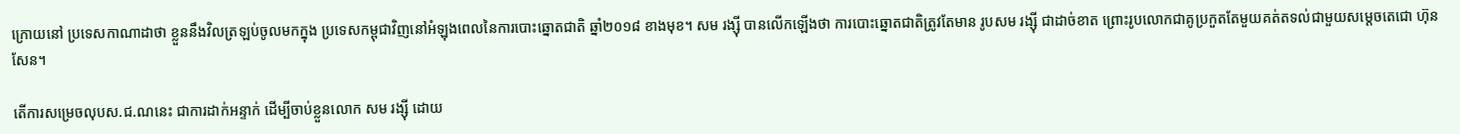ក្រោយនៅ ប្រទេសកាណាដាថា ខ្លួននឹងវិលត្រឡប់ចូលមកក្នុង ប្រទេសកម្ពុជាវិញនៅអំឡុងពេលនៃការបោះឆ្នោតជាតិ ឆ្នាំ២០១៨ ខាងមុខ។ សម រង្ស៊ី បានលើកឡើងថា ការបោះឆ្នោតជាតិត្រូវតែមាន រូបសម រង្ស៊ី ជាដាច់ខាត ព្រោះរូបលោកជាគូប្រកួតតែមួយគត់តទល់ជាមួយសម្តេចតេជោ ហ៊ុន សែន។

តើការសម្រេចលុបស.ជ.ណនេះ ជាការដាក់អន្ទាក់ ដើម្បីចាប់ខ្លួនលោក សម រង្ស៊ី ដោយ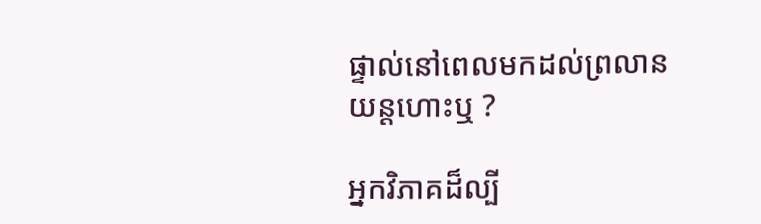ផ្ទាល់នៅពេលមកដល់ព្រលានយន្តហោះឬ ?

អ្នកវិភាគដ៏ល្បី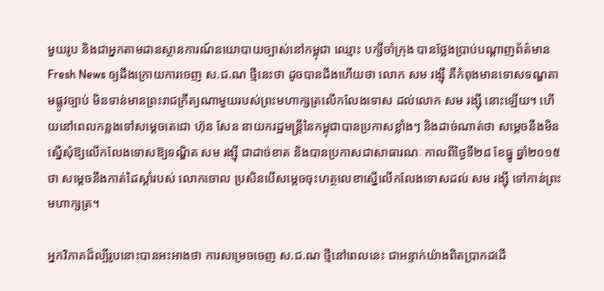មួយរូប និងជាអ្នកតាមដានស្ថានការណ៍នយោបាយច្បាស់នៅកម្ពុជា ឈ្មោះ បក្សីចាំក្រុង បានថ្លែងប្រាប់បណ្តាញព័ត៌មាន Fresh News ឲ្យដឹងក្រោយការចេញ ស.ជ.ណ ថ្មីនេះថា ដូចបានដឹងហើយថា លោក សម រង្ស៊ី គឺកំពុងមានទោសទណ្ឌតាមផ្លូវច្បាប់ មិនទាន់មានព្រះរាជក្រឹត្យណាមួយរបស់ព្រះមហាក្សត្រលើកលែងទោស ដល់លោក សម រង្ស៊ី នោះឡើយ។ ហើយនៅពេលកន្លងទៅសម្តេចតេជោ ហ៊ុន សែន នាយករដ្ឋមន្រ្តីនៃកម្ពុជាបានប្រកាសខ្លាំងៗ និងដាច់ណាត់ថា សម្តេចនឹងមិន ស្នើសុំឱ្យលើកលែងទោសឱ្យទណ្ឌិត សម រង្ស៊ី ជាដាច់ខាត និងបានប្រកាសជាសាធារណៈ កាលពីថ្ងៃទី២៨ ខែធ្នូ ឆ្នាំ២០១៥ថា សម្តេចនឹងកាត់ដៃស្តាំរបស់ លោកចោល ប្រសិនបើសម្តេចចុះហត្ថលេខាស្នើលើកលែងទោសដល់ សម រង្ស៊ី ទៅកាន់ព្រះមហាក្សត្រ។

អ្នកវិភាគដ៏ល្បីរូបនោះបានអះអាងថា ការសម្រេចចេញ ស.ជ.ណ ថ្មីនៅពេលនេះ ជាអន្ទាក់យ៉ាងពិតប្រាកដដើ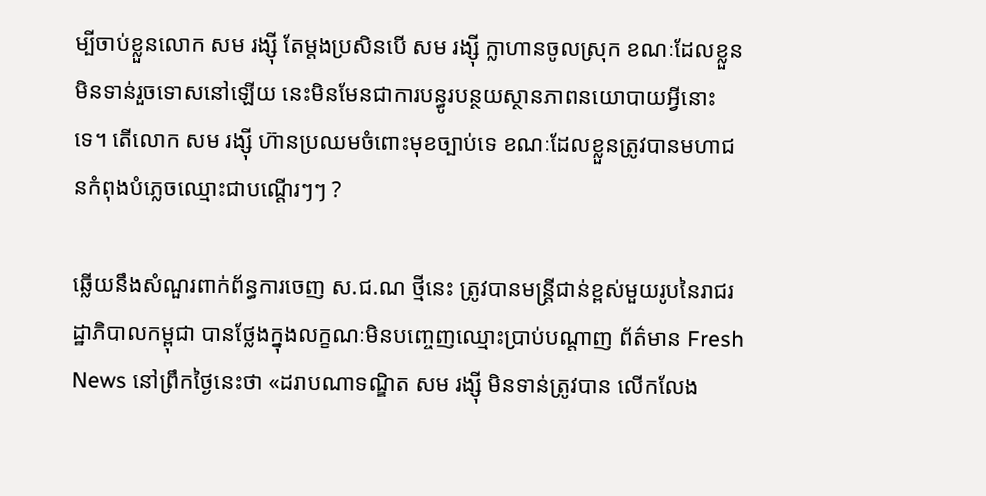ម្បីចាប់ខ្លួនលោក សម រង្ស៊ី តែម្តងប្រសិនបើ សម រង្ស៊ី ក្លាហានចូលស្រុក ខណៈដែលខ្លួនមិនទាន់រួចទោសនៅឡើយ នេះមិនមែនជាការបន្ធូរបន្ថយស្ថានភាពនយោបាយអ្វីនោះទេ។ តើលោក សម រង្ស៊ី ហ៊ានប្រឈមចំពោះមុខច្បាប់ទេ ខណៈដែលខ្លួនត្រូវបានមហាជនកំពុងបំភ្លេចឈ្មោះជាបណ្តើរៗៗ ?

ឆ្លើយនឹងសំណួរពាក់ព័ន្ធការចេញ ស.ជ.ណ ថ្មីនេះ ត្រូវបានមន្រ្តីជាន់ខ្ពស់មួយរូបនៃរាជរដ្ឋាភិបាលកម្ពុជា បានថ្លែងក្នុងលក្ខណៈមិនបញ្ចេញឈ្មោះប្រាប់បណ្តាញ ព័ត៌មាន Fresh News នៅព្រឹកថ្ងៃនេះថា «ដរាបណាទណ្ឌិត សម រង្ស៊ី មិនទាន់ត្រូវបាន លើកលែង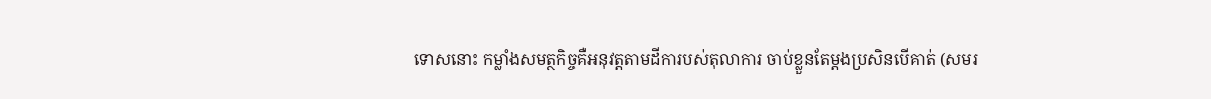ទោសនោះ កម្លាំងសមត្ថកិច្ចគឺអនុវត្តតាមដីការបស់តុលាការ ចាប់ខ្លួនតែម្តងប្រសិនបើគាត់ (សមរ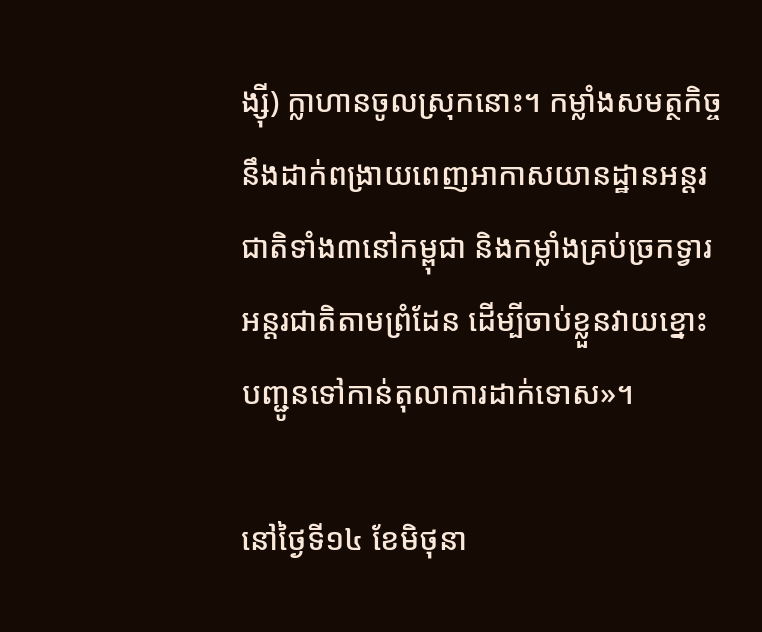ង្ស៊ី) ក្លាហានចូលស្រុកនោះ។ កម្លាំងសមត្ថកិច្ចនឹងដាក់ពង្រាយពេញអាកាសយានដ្ឋានអន្តរជាតិទាំង៣នៅកម្ពុជា និងកម្លាំងគ្រប់ច្រកទ្វារអន្តរជាតិតាមព្រំដែន ដើម្បីចាប់ខ្លួនវាយខ្នោះ បញ្ជូនទៅកាន់តុលាការដាក់ទោស»។

នៅថ្ងៃទី១៤ ខែមិថុនា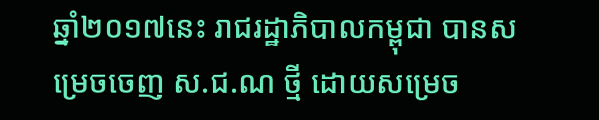ឆ្នាំ២០១៧នេះ រាជរដ្ឋាភិបាលកម្ពុជា បានសម្រេចចេញ ស.ជ.ណ ថ្មី ដោយសម្រេច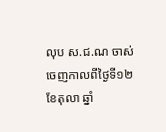លុប ស.ជ.ណ ចាស់ ចេញកាលពីថ្ងៃទី១២ ខែតុលា ឆ្នាំ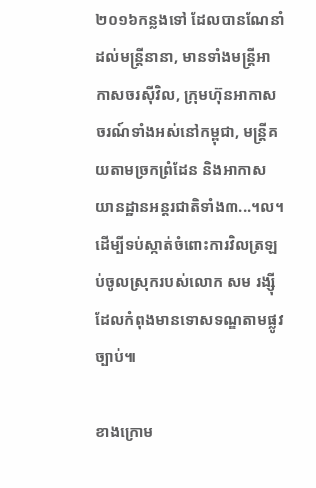២០១៦កន្លងទៅ ដែលបានណែនាំដល់មន្រ្តីនានា, មានទាំងមន្រ្តីអាកាសចរស៊ីវិល, ក្រុមហ៊ុនអាកាសចរណ៍ទាំងអស់នៅកម្ពុជា, មន្រ្តីគយតាមច្រកព្រំដែន និងអាកាសយានដ្ឋានអន្តរជាតិទាំង៣...។ល។ ដើម្បីទប់ស្កាត់ចំពោះការវិលត្រឡប់ចូលស្រុករបស់លោក សម រង្ស៊ី ដែលកំពុងមានទោសទណ្ឌតាមផ្លូវច្បាប់៕

ខាងក្រោម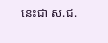នេះជា ស.ជ.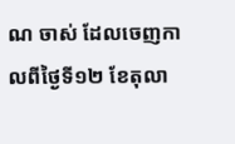ណ ចាស់ ដែលចេញកាលពីថ្ងៃទី១២ ខែតុលា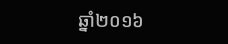ឆ្នាំ២០១៦